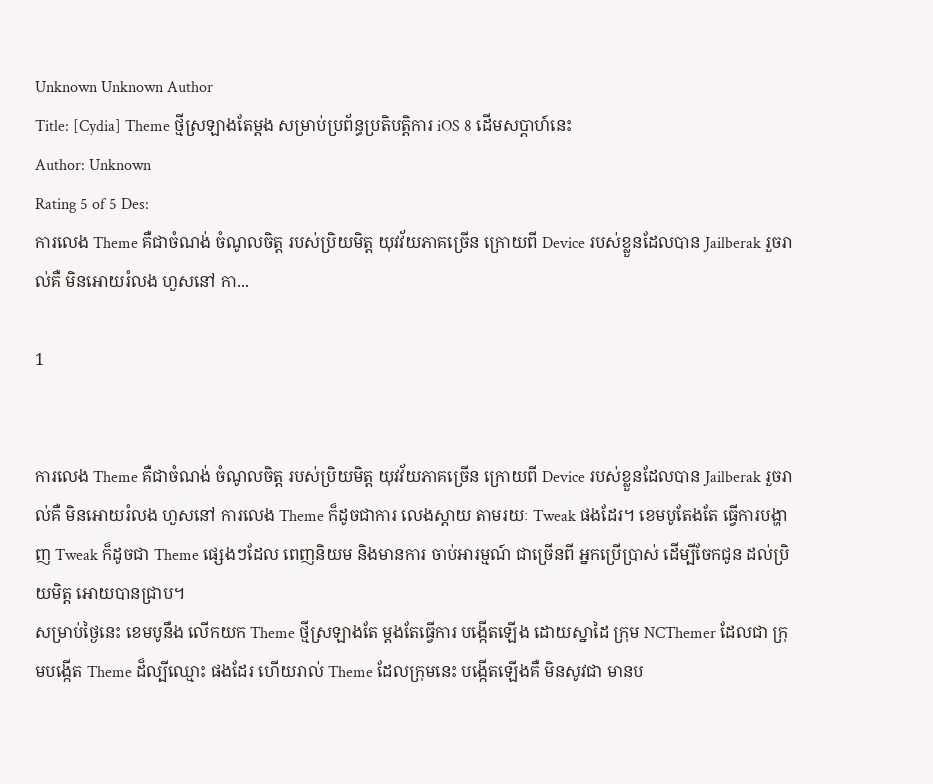Unknown Unknown Author
Title: [Cydia] Theme ថ្មីស្រឡាងតែម្តង សម្រាប់ប្រព័ន្ធប្រតិបត្តិការ iOS 8 ដើមសប្តាហ៍នេះ
Author: Unknown
Rating 5 of 5 Des:
ការលេង Theme គឺជាចំណង់ ចំណូលចិត្ត របស់ប្រិយមិត្ត យុវវ័យភាគច្រើន ក្រោយពី Device របស់ខ្លួនដែលបាន Jailberak រួចរាល់គឺ មិនអោយរំលង ហួសនៅ កា...

1


ការលេង Theme គឺជាចំណង់ ចំណូលចិត្ត របស់ប្រិយមិត្ត យុវវ័យភាគច្រើន ក្រោយពី Device របស់ខ្លួនដែលបាន Jailberak រួចរាល់គឺ មិនអោយរំលង ហួសនៅ ការលេង Theme ក៏ដូចជាការ លេងស្តាយ តាមរយៈ Tweak ផងដែរ។ ខេមបូតែងតែ ធ្វើការបង្ហាញ Tweak ក៏ដូចជា Theme ផ្សេងៗដែល ពេញនិយម និងមានការ ចាប់អារម្មណ៍ ជាច្រើនពី អ្នកប្រើប្រាស់ ដើម្បីចែកជូន ដល់ប្រិយមិត្ត អោយបានជ្រាប។
សម្រាប់ថ្ងៃនេះ ខេមបូនឹង លើកយក Theme ថ្មីស្រឡាងតែ ម្តងតែធ្វើការ បង្កើតឡើង ដោយស្នាដៃ ក្រុម NCThemer ដែលជា ក្រុមបង្កើត Theme ដ៏ល្បីឈ្មោះ ផងដែរ ហើយរាល់ Theme ដែលក្រុមនេះ បង្កើតឡើងគឺ មិនសូវជា មានប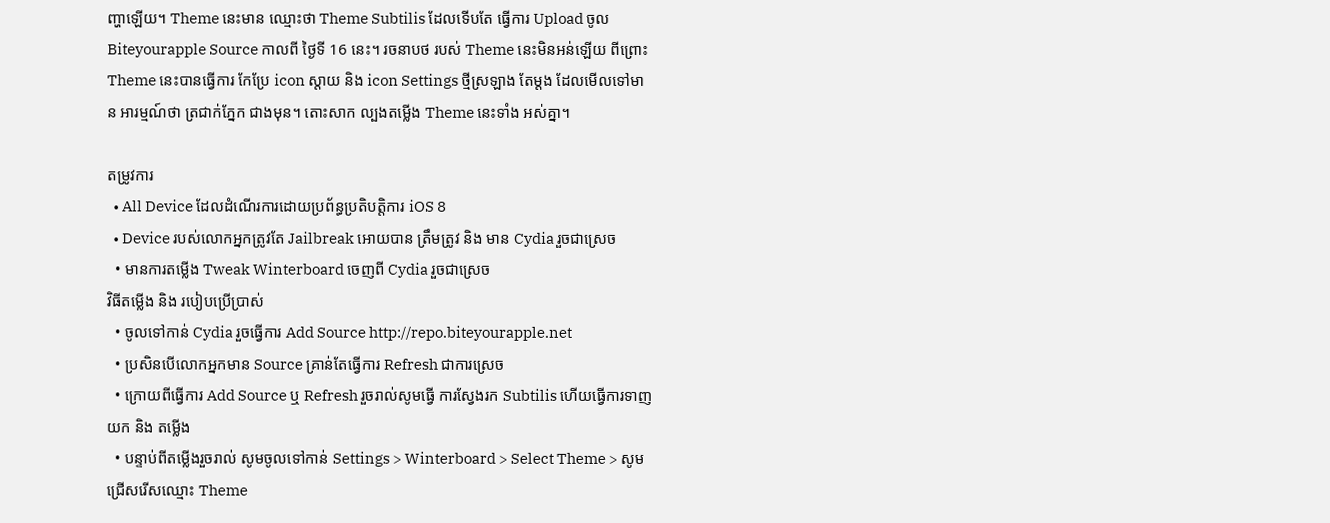ញ្ហាឡើយ។ Theme នេះមាន ឈ្មោះថា Theme Subtilis ដែលទើបតែ ធ្វើការ Upload ចូល Biteyourapple Source កាលពី ថ្ងៃទី 16 នេះ។ រចនាបថ របស់ Theme នេះមិនអន់ឡើយ ពីព្រោះ Theme នេះបានធ្វើការ កែប្រែ icon ស្តាយ និង icon Settings ថ្មីស្រឡាង តែម្តង ដែលមើលទៅមាន អារម្មណ៍ថា ត្រជាក់ភ្នែក ជាងមុន។ តោះសាក ល្បងតម្លើង Theme នេះទាំង អស់គ្នា។

តម្រូវការ
  • All Device ដែលដំណើរការដោយប្រព័ន្ធប្រតិបត្តិការ iOS 8
  • Device របស់លោកអ្នកត្រូវតែ Jailbreak អោយបាន ត្រឹមត្រូវ និង មាន Cydia រួចជាស្រេច
  • មានការតម្លើង Tweak Winterboard ចេញពី Cydia រួចជាស្រេច
វិធីតម្លើង និង របៀបប្រើប្រាស់
  • ចូលទៅកាន់ Cydia រួចធ្វើការ Add Source http://repo.biteyourapple.net
  • ប្រសិនបើលោកអ្នកមាន Source គ្រាន់តែធ្វើការ Refresh ជាការស្រេច
  • ក្រោយពីធ្វើការ Add Source ឬ Refresh រួចរាល់សូមធ្វើ ការស្វែងរក Subtilis ហើយធ្វើការទាញយក និង តម្លើង
  • បន្ទាប់ពីតម្លើងរួចរាល់ សូមចូលទៅកាន់ Settings > Winterboard > Select Theme > សូមជ្រើសរើសឈ្មោះ Theme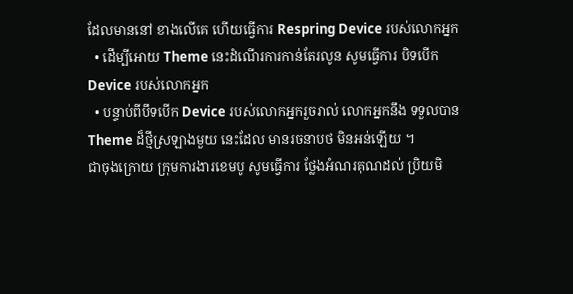ដែលមាននៅ ខាងលើគេ ហើយធ្វើការ Respring Device របស់លោកអ្នក
  • ដើម្បីអោយ Theme នេះដំណើរការកាន់តែរលូន សូមធ្វើការ បិទបើក Device របស់លោកអ្នក
  • បន្ទាប់ពីបឹទបើក Device របស់លោកអ្នករួចរាល់ លោកអ្នកនឹង ទទួលបាន Theme ដ៏ថ្មីស្រឡាងមួយ នេះដែល មានរចនាបថ មិនអន់ឡើយ ។
ជាចុងក្រោយ ក្រុមការងារខេមបូ សូមធ្វើការ ថ្លែងអំណរគុណដល់ ប្រិយមិ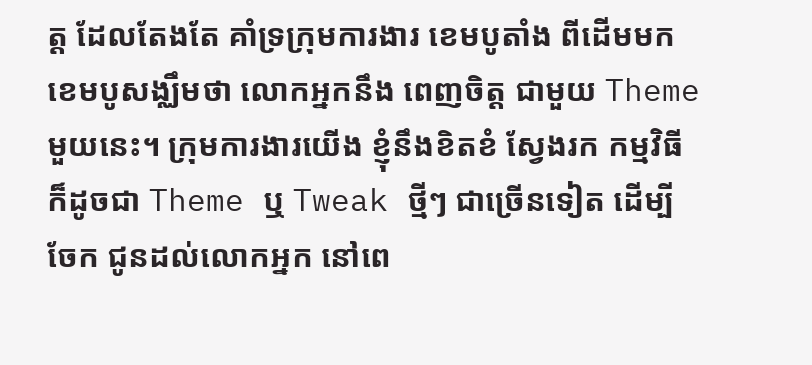ត្ត ដែលតែងតែ គាំទ្រក្រុមការងារ ខេមបូតាំង ពីដើមមក ខេមបូសង្ឈឹមថា លោកអ្នកនឹង ពេញចិត្ត ជាមួយ Theme មួយនេះ។ ក្រុមការងារយើង ខ្ញុំនឹងខិតខំ ស្វែងរក កម្មវិធី ក៏ដូចជា Theme ឬ Tweak ថ្មីៗ ជាច្រើនទៀត ដើម្បីចែក ជូនដល់លោកអ្នក នៅពេ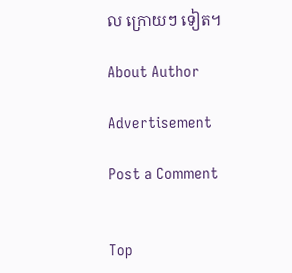ល ក្រោយៗ ទៀត។

About Author

Advertisement

Post a Comment


Top